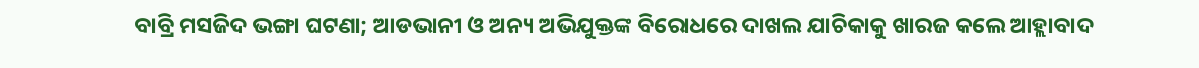ବାବ୍ରି ମସଜିଦ ଭଙ୍ଗା ଘଟଣା; ଆଡଭାନୀ ଓ ଅନ୍ୟ ଅଭିଯୁକ୍ତଙ୍କ ବିରୋଧରେ ଦାଖଲ ଯାଚିକାକୁ ଖାରଜ କଲେ ଆହ୍ଲାବାଦ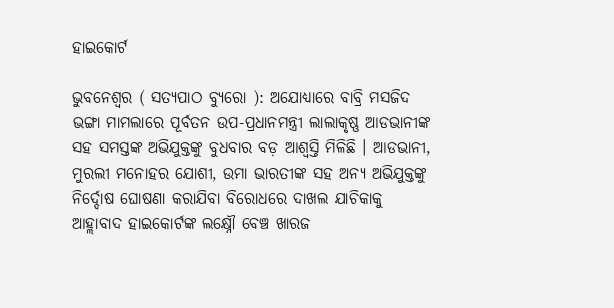ହାଇକୋର୍ଟ

ଭୁବନେଶ୍ୱର ( ସତ୍ୟପାଠ ବ୍ୟୁରୋ ): ଅଯୋଧ୍ୟାରେ ବାବ୍ରି ମସଜିଦ ଭଙ୍ଗା ମାମଲାରେ ପୂର୍ବତନ ଉପ-ପ୍ରଧାନମନ୍ତ୍ରୀ ଲାଲାକୃଷ୍ଣ ଆଡଭାନୀଙ୍କ ସହ ସମସ୍ତଙ୍କ ଅଭିଯୁକ୍ତଙ୍କୁ ବୁଧବାର ବଡ଼ ଆଶ୍ୱସ୍ତି ମିଳିଛି । ଆଡଭାନୀ, ମୁରଲୀ ମନୋହର ଯୋଶୀ, ଉମା ଭାରତୀଙ୍କ ସହ ଅନ୍ୟ ଅଭିଯୁକ୍ତଙ୍କୁ ନିର୍ଦ୍ଦୋଷ ଘୋଷଣା କରାଯିବା ବିରୋଧରେ ଦାଖଲ ଯାଚିକାକୁ ଆହ୍ଲାବାଦ ହାଇକୋର୍ଟଙ୍କ ଲକ୍ଷ୍ନୌ ବେଞ୍ଚ ଖାରଜ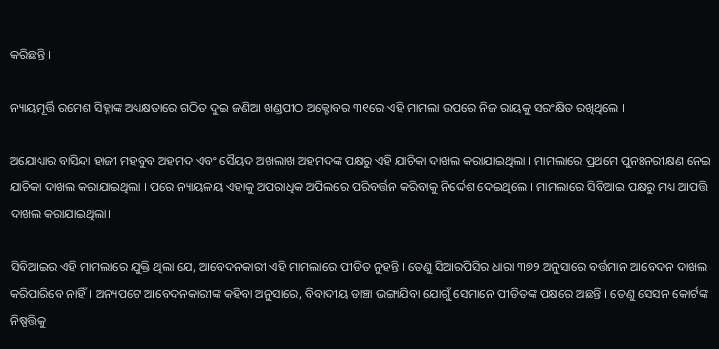କରିଛନ୍ତି ।

ନ୍ୟାୟମୂର୍ତ୍ତି ରମେଶ ସିହ୍ନାଙ୍କ ଅଧ୍ୟକ୍ଷତାରେ ଗଠିତ ଦୁଇ ଜଣିଆ ଖଣ୍ଡପୀଠ ଅକ୍ଟୋବର ୩୧ରେ ଏହି ମାମଲା ଉପରେ ନିଜ ରାୟକୁ ସରଂକ୍ଷିତ ରଖିଥିଲେ ।

ଅଯୋଧ୍ୟାର ବାସିନ୍ଦା ହାଜୀ ମହବୁବ ଅହମଦ ଏବଂ ସୈୟଦ ଅଖଲାଖ ଅହମଦଙ୍କ ପକ୍ଷରୁ ଏହି ଯାଚିକା ଦାଖଲ କରାଯାଇଥିଲା । ମାମଲାରେ ପ୍ରଥମେ ପୁନଃନରୀକ୍ଷଣ ନେଇ ଯାଚିକା ଦାଖଲ କରାଯାଇଥିଲା । ପରେ ନ୍ୟାୟଳୟ ଏହାକୁ ଅପରାଧିକ ଅପିଲରେ ପରିବର୍ତ୍ତନ କରିବାକୁ ନିର୍ଦ୍ଦେଶ ଦେଇଥିଲେ । ମାମଲାରେ ସିବିଆଇ ପକ୍ଷରୁ ମଧ୍ୟ ଆପତ୍ତି ଦାଖଲ କରାଯାଇଥିଲା।

ସିବିଆଇର ଏହି ମାମଲାରେ ଯୁକ୍ତି ଥିଲା ଯେ, ଆବେଦନକାରୀ ଏହି ମାମଲାରେ ପୀଡିତ ନୁହନ୍ତି । ତେଣୁ ସିଆରପିସିର ଧାରା ୩୭୨ ଅନୁସାରେ ବର୍ତ୍ତମାନ ଆବେଦନ ଦାଖଲ କରିପାରିବେ ନାହିଁ । ଅନ୍ୟପଟେ ଆବେଦନକାରୀଙ୍କ କହିବା ଅନୁସାରେ, ବିବାଦୀୟ ଡାଞ୍ଚା ଭଙ୍ଗାଯିବା ଯୋଗୁଁ ସେମାନେ ପୀଡିତଙ୍କ ପକ୍ଷରେ ଅଛନ୍ତି । ତେଣୁ ସେସନ କୋର୍ଟଙ୍କ ନିଷ୍ପତ୍ତିକୁ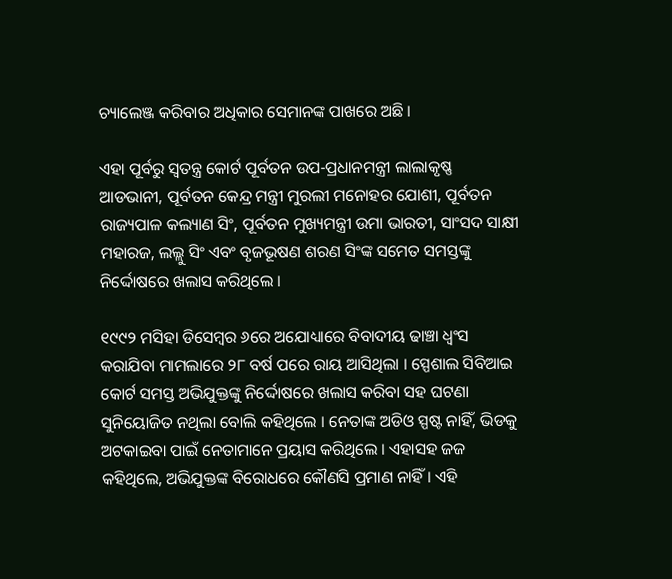ଚ୍ୟାଲେଞ୍ଜ କରିବାର ଅଧିକାର ସେମାନଙ୍କ ପାଖରେ ଅଛି ।

ଏହା ପୂର୍ବରୁ ସ୍ୱତନ୍ତ୍ର କୋର୍ଟ ପୂର୍ବତନ ଉପ-ପ୍ରଧାନମନ୍ତ୍ରୀ ଲାଲାକୃଷ୍ଣ ଆଡଭାନୀ, ପୂର୍ବତନ କେନ୍ଦ୍ର ମନ୍ତ୍ରୀ ମୁରଲୀ ମନୋହର ଯୋଶୀ, ପୂର୍ବତନ ରାଜ୍ୟପାଳ କଲ୍ୟାଣ ସିଂ, ପୂର୍ବତନ ମୁଖ୍ୟମନ୍ତ୍ରୀ ଉମା ଭାରତୀ, ସାଂସଦ ସାକ୍ଷୀ ମହାରଜ, ଲଲ୍ଲୁ ସିଂ ଏବଂ ବୃଜଭୂଷଣ ଶରଣ ସିଂଙ୍କ ସମେତ ସମସ୍ତଙ୍କୁ ନିର୍ଦ୍ଦୋଷରେ ଖଲାସ କରିଥିଲେ ।

୧୯୯୨ ମସିହା ଡିସେମ୍ୱର ୬ରେ ଅଯୋଧ୍ୟାରେ ବିବାଦୀୟ ଢାଞ୍ଚା ଧ୍ୱଂସ କରାଯିବା ମାମଲାରେ ୨୮ ବର୍ଷ ପରେ ରାୟ ଆସିଥିଲା । ସ୍ପେଶାଲ ସିବିଆଇ କୋର୍ଟ ସମସ୍ତ ଅଭିଯୁକ୍ତଙ୍କୁ ନିର୍ଦ୍ଦୋଷରେ ଖଲାସ କରିବା ସହ ଘଟଣା ସୁନିୟୋଜିତ ନଥିଲା ବୋଲି କହିଥିଲେ । ନେତାଙ୍କ ଅଡିଓ ସ୍ପଷ୍ଟ ନାହିଁ, ଭିଡକୁ ଅଟକାଇବା ପାଇଁ ନେତାମାନେ ପ୍ରୟାସ କରିଥିଲେ । ଏହାସହ ଜଜ କହିଥିଲେ, ଅଭିଯୁକ୍ତଙ୍କ ବିରୋଧରେ କୌଣସି ପ୍ରମାଣ ନାହିଁ । ଏହି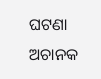ଘଟଣା ଅଚାନକ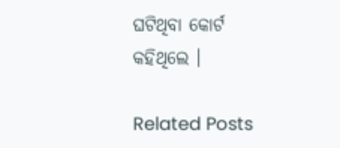ଘଟିଥିବା କୋର୍ଟ କହିଥିଲେ ।

Related Posts